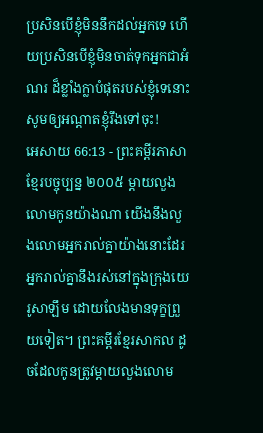ប្រសិនបើខ្ញុំមិននឹកដល់អ្នកទេ ហើយប្រសិនបើខ្ញុំមិនចាត់ទុកអ្នកជាអំណរ ដ៏ខ្លាំងក្លាបំផុតរបស់ខ្ញុំទេនោះ សូមឲ្យអណ្ដាតខ្ញុំរឹងទៅចុះ!
អេសាយ 66:13 - ព្រះគម្ពីរភាសាខ្មែរបច្ចុប្បន្ន ២០០៥ ម្ដាយលួងលោមកូនយ៉ាងណា យើងនឹងលួងលោមអ្នករាល់គ្នាយ៉ាងនោះដែរ អ្នករាល់គ្នានឹងរស់នៅក្នុងក្រុងយេរូសាឡឹម ដោយលែងមានទុក្ខព្រួយទៀត។ ព្រះគម្ពីរខ្មែរសាកល ដូចដែលកូនត្រូវម្ដាយលួងលោម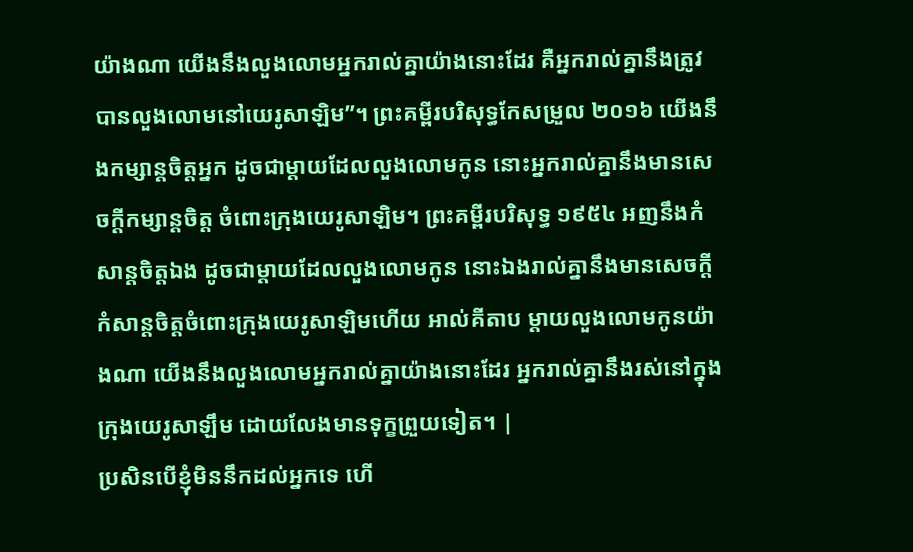យ៉ាងណា យើងនឹងលួងលោមអ្នករាល់គ្នាយ៉ាងនោះដែរ គឺអ្នករាល់គ្នានឹងត្រូវបានលួងលោមនៅយេរូសាឡិម”។ ព្រះគម្ពីរបរិសុទ្ធកែសម្រួល ២០១៦ យើងនឹងកម្សាន្តចិត្តអ្នក ដូចជាម្តាយដែលលួងលោមកូន នោះអ្នករាល់គ្នានឹងមានសេចក្ដីកម្សាន្តចិត្ត ចំពោះក្រុងយេរូសាឡិម។ ព្រះគម្ពីរបរិសុទ្ធ ១៩៥៤ អញនឹងកំសាន្តចិត្តឯង ដូចជាម្តាយដែលលួងលោមកូន នោះឯងរាល់គ្នានឹងមានសេចក្ដីកំសាន្តចិត្តចំពោះក្រុងយេរូសាឡិមហើយ អាល់គីតាប ម្ដាយលួងលោមកូនយ៉ាងណា យើងនឹងលួងលោមអ្នករាល់គ្នាយ៉ាងនោះដែរ អ្នករាល់គ្នានឹងរស់នៅក្នុងក្រុងយេរូសាឡឹម ដោយលែងមានទុក្ខព្រួយទៀត។ |
ប្រសិនបើខ្ញុំមិននឹកដល់អ្នកទេ ហើ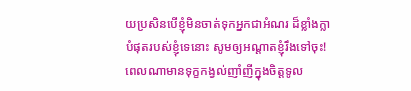យប្រសិនបើខ្ញុំមិនចាត់ទុកអ្នកជាអំណរ ដ៏ខ្លាំងក្លាបំផុតរបស់ខ្ញុំទេនោះ សូមឲ្យអណ្ដាតខ្ញុំរឹងទៅចុះ!
ពេលណាមានទុក្ខកង្វល់ញាំញីក្នុងចិត្តទូល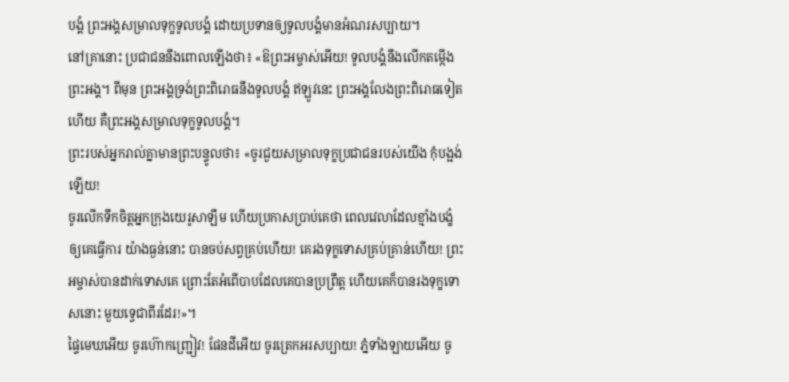បង្គំ ព្រះអង្គសម្រាលទុក្ខទូលបង្គំ ដោយប្រទានឲ្យទូលបង្គំមានអំណរសប្បាយ។
នៅគ្រានោះ ប្រជាជននឹងពោលឡើងថា៖ «ឱព្រះអម្ចាស់អើយ! ទូលបង្គំនឹងលើកតម្កើងព្រះអង្គ។ ពីមុន ព្រះអង្គទ្រង់ព្រះពិរោធនឹងទូលបង្គំ ឥឡូវនេះ ព្រះអង្គលែងព្រះពិរោធទៀតហើយ គឺព្រះអង្គសម្រាលទុក្ខទូលបង្គំ។
ព្រះរបស់អ្នករាល់គ្នាមានព្រះបន្ទូលថា៖ «ចូរជួយសម្រាលទុក្ខប្រជាជនរបស់យើង កុំបង្អង់ឡើយ!
ចូរលើកទឹកចិត្តអ្នកក្រុងយេរូសាឡឹម ហើយប្រកាសប្រាប់គេថា ពេលវេលាដែលខ្មាំងបង្ខំឲ្យគេធ្វើការ យ៉ាងធ្ងន់នោះ បានចប់សព្វគ្រប់ហើយ! គេរងទុក្ខទោសគ្រប់គ្រាន់ហើយ! ព្រះអម្ចាស់បានដាក់ទោសគេ ព្រោះតែអំពើបាបដែលគេបានប្រព្រឹត្ត ហើយគេក៏បានរងទុក្ខទោសនោះ មួយទ្វេជាពីរដែរ!»។
ផ្ទៃមេឃអើយ ចូរហ៊ោកញ្ជ្រៀវ! ផែនដីអើយ ចូរត្រេកអរសប្បាយ! ភ្នំទាំងឡាយអើយ ចូ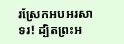រស្រែកអបអរសាទរ! ដ្បិតព្រះអ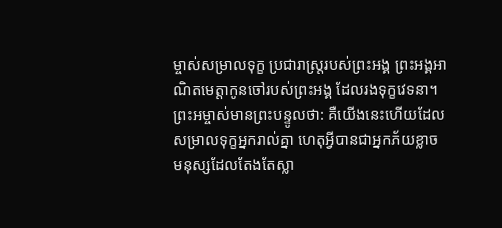ម្ចាស់សម្រាលទុក្ខ ប្រជារាស្ត្ររបស់ព្រះអង្គ ព្រះអង្គអាណិតមេត្តាកូនចៅរបស់ព្រះអង្គ ដែលរងទុក្ខវេទនា។
ព្រះអម្ចាស់មានព្រះបន្ទូលថា: គឺយើងនេះហើយដែលសម្រាលទុក្ខអ្នករាល់គ្នា ហេតុអ្វីបានជាអ្នកភ័យខ្លាច មនុស្សដែលតែងតែស្លា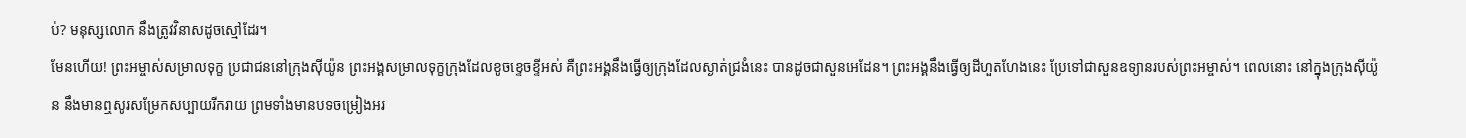ប់? មនុស្សលោក នឹងត្រូវវិនាសដូចស្មៅដែរ។
មែនហើយ! ព្រះអម្ចាស់សម្រាលទុក្ខ ប្រជាជននៅក្រុងស៊ីយ៉ូន ព្រះអង្គសម្រាលទុក្ខក្រុងដែលខូចខ្ទេចខ្ទីអស់ គឺព្រះអង្គនឹងធ្វើឲ្យក្រុងដែលស្ងាត់ជ្រងំនេះ បានដូចជាសួនអេដែន។ ព្រះអង្គនឹងធ្វើឲ្យដីហួតហែងនេះ ប្រែទៅជាសួនឧទ្យានរបស់ព្រះអម្ចាស់។ ពេលនោះ នៅក្នុងក្រុងស៊ីយ៉ូន នឹងមានឮសូរសម្រែកសប្បាយរីករាយ ព្រមទាំងមានបទចម្រៀងអរ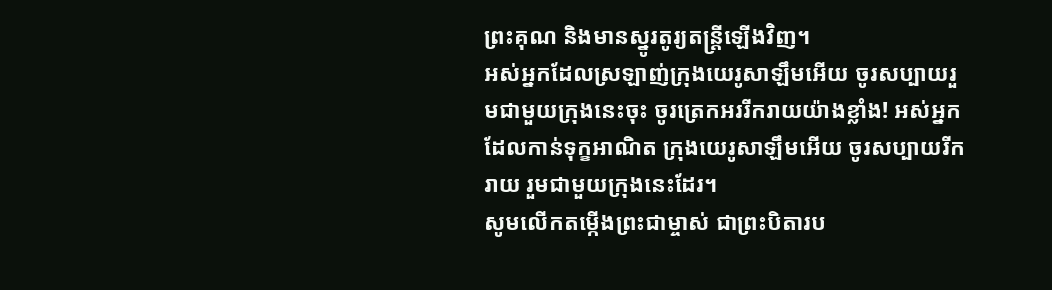ព្រះគុណ និងមានស្នូរតូរ្យតន្ត្រីឡើងវិញ។
អស់អ្នកដែលស្រឡាញ់ក្រុងយេរូសាឡឹមអើយ ចូរសប្បាយរួមជាមួយក្រុងនេះចុះ ចូរត្រេកអររីករាយយ៉ាងខ្លាំង! អស់អ្នកដែលកាន់ទុក្ខអាណិត ក្រុងយេរូសាឡឹមអើយ ចូរសប្បាយរីករាយ រួមជាមួយក្រុងនេះដែរ។
សូមលើកតម្កើងព្រះជាម្ចាស់ ជាព្រះបិតារប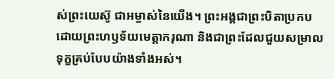ស់ព្រះយេស៊ូ ជាអម្ចាស់នៃយើង។ ព្រះអង្គជាព្រះបិតាប្រកបដោយព្រះហឫទ័យមេត្តាករុណា និងជាព្រះដែលជួយសម្រាលទុក្ខគ្រប់បែបយ៉ាងទាំងអស់។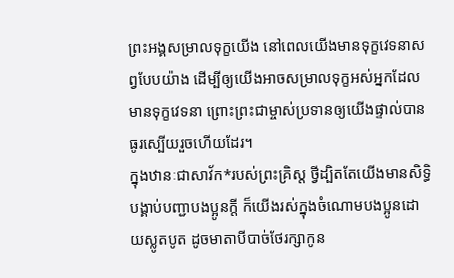ព្រះអង្គសម្រាលទុក្ខយើង នៅពេលយើងមានទុក្ខវេទនាសព្វបែបយ៉ាង ដើម្បីឲ្យយើងអាចសម្រាលទុក្ខអស់អ្នកដែលមានទុក្ខវេទនា ព្រោះព្រះជាម្ចាស់ប្រទានឲ្យយើងផ្ទាល់បានធូរស្បើយរួចហើយដែរ។
ក្នុងឋានៈជាសាវ័ក*របស់ព្រះគ្រិស្ត ថ្វីដ្បិតតែយើងមានសិទ្ធិបង្គាប់បញ្ជាបងប្អូនក្ដី ក៏យើងរស់ក្នុងចំណោមបងប្អូនដោយស្លូតបូត ដូចមាតាបីបាច់ថែរក្សាកូន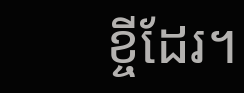ខ្ចីដែរ។